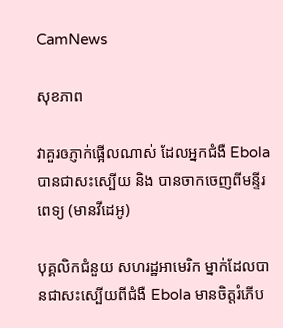CamNews

សុខភាព

វាគួរឲភ្ញាក់ផ្អើលណាស់ ដែលអ្នកជំងឺ Ebola បានជាសះស្បើយ និង បានចាកចេញពីមន្ទីរពេទ្យ (មានវីដេអូ)

បុគ្គលិកជំនួយ សហរដ្ឋអាមេរិក ម្នាក់ដែលបានជាសះស្បើយពីជំងឺ Ebola មានចិត្តរំភើប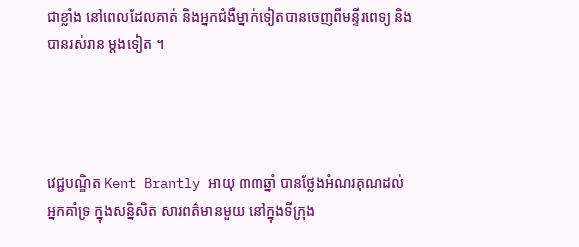ជាខ្លាំង នៅពេលដែលគាត់ និងអ្នកជំងឺម្នាក់ទៀតបានចេញពីមន្ទីរពេទ្យ និងបានរស់រាន ម្តងទៀត ។




វេជ្ជបណ្ឌិត Kent Brantly អាយុ ៣៣ឆ្នាំ បានថ្លែងអំណរគុណដល់អ្នកគាំទ្រ ក្នុងសន្និសិត សារពត៌មានមួយ នៅក្នុងទីក្រុង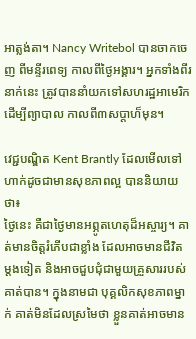អាត្លង់តា។ Nancy Writebol បានចាកចេញ ពីមន្ទីរពេទ្យ កាលពីថ្ងៃអង្គារ។ អ្នកទាំងពីរនាក់នេះ ត្រូវបាននាំយកទៅសហរដ្ឋអាមេរិក ដើម្បីព្យាបាល កាលពី៣សប្តាហ៏មុន។

វេជ្ជបណ្ឌិត Kent Brantly ដែលមើលទៅហាក់ដូចជាមានសុខភាពល្អ បាននិយាយថា៖
ថ្ងៃនេះ គឺជាថ្ងៃមានអព្ភូតហេតុដ៏អស្ចារ្យ។ គាត់មានចិត្តរំភើបជាខ្លាំង ដែលអាចមានជីវិត ម្តងទៀត និងអាចជួបជុំជាមួយគ្រួសាររបស់គាត់បាន។ ក្នុងនាមជា បុគ្គលិកសុខភាពម្នាក់ គាត់មិនដែលស្រមៃថា ខ្លួនគាត់អាចមាន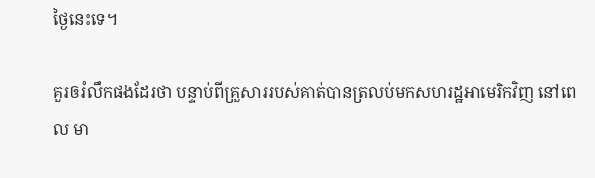ថ្ងៃនេះទេ។

គួរឲរំលឹកផងដែរថា បន្ទាប់ពីគ្រួសាររបស់គាត់បានត្រលប់មកសហរដ្ឋអាមេរិកវិញ នៅពេល មា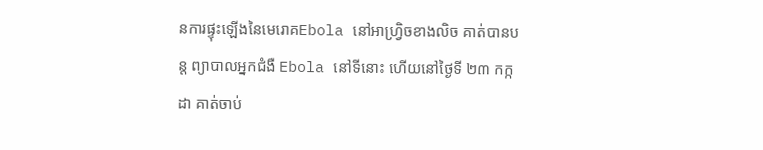នការផ្ទុះឡើងនៃមេរោគEbola នៅអាហ្រ្វិចខាងលិច គាត់បានបន្ត ព្យាបាលអ្នកជំងឺ Ebola នៅទីនោះ ហើយនៅថ្ងៃទី ២៣ កក្កដា គាត់ចាប់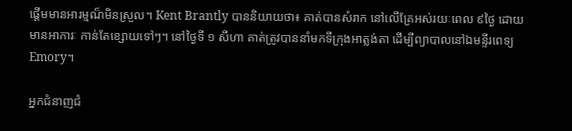ផ្តើមមានអារម្មណ៏មិនស្រួល។ Kent Brantly បាននិយាយថា៖ គាត់បានសំរាក នៅលើគ្រែអស់រយៈពេល ៩ថ្ងៃ ដោយមានអាការៈ កាន់តែខ្សោយទៅៗ។ នៅថ្ងៃទី ១ សីហា គាត់ត្រូវបាននាំមកទីក្រុងអាត្លង់តា ដើម្បីព្យាបាលនៅឯមន្ទីរពេទ្យ Emory។

អ្នកជំនាញជំ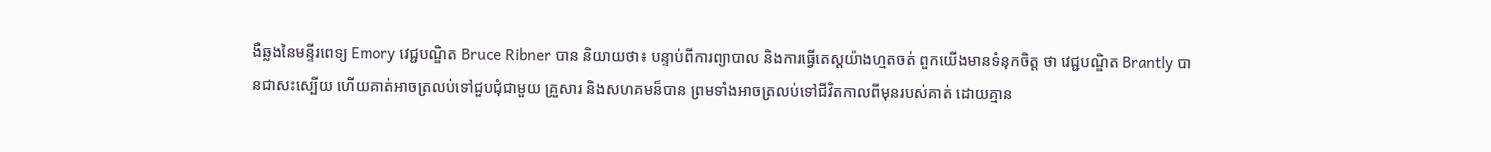ងឺឆ្លងនៃមន្ទីរពេទ្យ Emory វេជ្ជបណ្ឌិត Bruce Ribner បាន និយាយថា៖ បន្ទាប់ពីការព្យាបាល និងការធ្វើតេស្តយ៉ាងហ្មតចត់ ពួកយើងមានទំនុកចិត្ត ថា វេជ្ជបណ្ឌិត Brantly បានជាសះស្បើយ ហើយគាត់អាចត្រលប់ទៅជួបជុំជាមួយ គ្រួសារ និងសហគមន៏បាន ព្រមទាំងអាចត្រលប់ទៅជីវិតកាលពីមុនរបស់គាត់ ដោយគ្មាន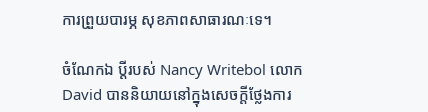ការព្រួយបារម្ភ សុខភាពសាធារណៈទេ។

ចំណែកឯ ប្តីរបស់ Nancy Writebol លោកDavid បាននិយាយនៅក្នុងសេចក្តីថ្លែងការ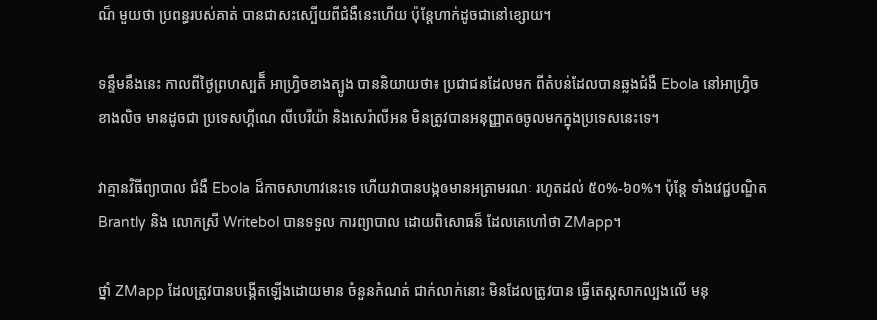ណ៏ មួយថា ប្រពន្ធរបស់គាត់ បានជាសះស្បើយពីជំងឺនេះហើយ ប៉ុន្តែហាក់ដូចជានៅខ្សោយ។

ទន្ទឹមនឹងនេះ កាលពីថ្ងៃព្រហស្បតិ៏ អាហ្រ្វិចខាងត្បូង បាននិយាយថា៖ ប្រជាជនដែលមក ពីតំបន់ដែលបានឆ្លងជំងឺ Ebola នៅអាហ្រ្វិចខាងលិច មានដូចជា ប្រទេសហ្គីណេ លីបេរីយ៉ា និងសេរ៉ាលីអន មិនត្រូវបានអនុញ្ញាតឲចូលមកក្នុងប្រទេសនេះទេ។

វាគ្មានវិធីព្យាបាល ជំងឺ Ebola ដ៏កាចសាហាវនេះទេ ហើយវាបានបង្កឲមានអត្រាមរណៈ រហូតដល់ ៥០%-៦០%។ ប៉ុន្តែ ទាំងវេជ្ជបណ្ឌិត Brantly និង លោកស្រី Writebol បានទទួល ការព្យាបាល ដោយពិសោធន៏ ដែលគេហៅថា ZMapp។

ថ្នាំ ZMapp ដែលត្រូវបានបង្កើតឡើងដោយមាន ចំនួនកំណត់ ជាក់លាក់នោះ មិនដែលត្រូវបាន ធ្វើតេស្តសាកល្បងលើ មនុ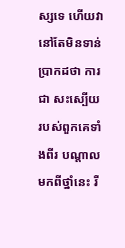ស្សទេ ហើយវានៅតែមិនទាន់ប្រាកដថា ការជា សះស្បើយ របស់ពួកគេទាំងពីរ បណ្តាលមកពីថ្នាំនេះ រឺ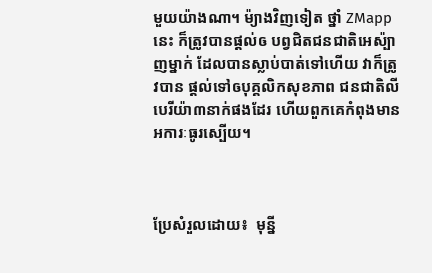មួយយ៉ាងណា។ ម៉្យាងវិញទៀត ថ្នាំ ZMapp នេះ ក៏ត្រូវបានផ្តល់ឲ បព្វជិតជនជាតិអេស៉្បាញម្នាក់ ដែលបានស្លាប់បាត់ទៅហើយ វាក៏ត្រូវបាន ផ្តល់ទៅឲបុគ្គលិកសុខភាព ជនជាតិលីបេរីយ៉ា៣នាក់ផងដែរ ហើយពួកគេកំពុងមាន អការៈធូរស្បើយ។



ប្រែសំរួលដោយ៖  មុន្នី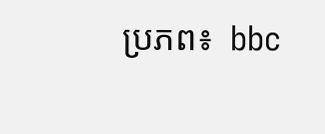ប្រភព៖  bbc